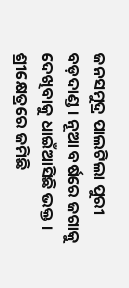ଜନସମୁଦ୍ର ପାଲଟିଲା ପୁରୀ ବଡ଼ଦାଣ୍ଡ । ନୂଆ ବର୍ଷରେ ଜଗାକୁ ଦେଖିବାକୁ ଧାଇଁଆସିଛି ଭକ୍ତ । ଶ୍ରୀକ୍ଷେତ୍ରରେ ଜମିଛି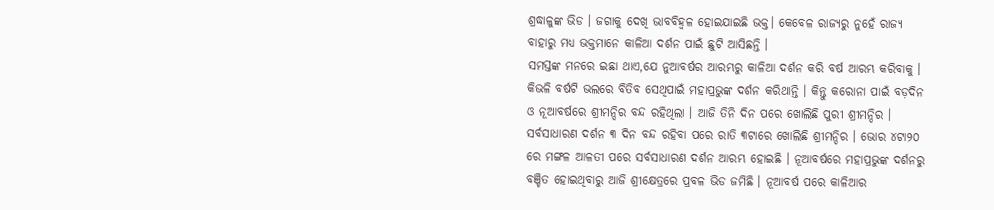ଶ୍ରଦ୍ଧାଳୁଙ୍କ ଭିଡ । ଜଗାକୁ ଦେଖି ଭାବବିହ୍ୱଳ ହୋଇଯାଇଛି ଭକ୍ତ। କେବେଳ ରାଜ୍ୟରୁ ନୁହେଁ ରାଜ୍ୟ ବାହାରୁ ମଧ୍ୟ ଭକ୍ତମାନେ କାଳିଆ ଦର୍ଶନ ପାଇଁ ଛୁଟି ଆସିଛନ୍ତି ।
ସମସ୍ତଙ୍କ ମନରେ ଇଛା ଥାଏ,ଯେ ନୁଆବର୍ଷର ଆରମ୍ଭରୁ କାଳିଆ ଦର୍ଶନ କରି ବର୍ଷ ଆରମ୍ଭ କରିବାକୁ । କିଭଳି ବର୍ଷଟି ଭଲରେ ବିତିବ ସେଥିପାଇଁ ମହାପ୍ରଭୁଙ୍କ ଦର୍ଶନ କରିଥାନ୍ତି । କିନ୍ତୁ କରୋନା ପାଇଁ ବଡ଼ଦିନ ଓ ନୂଆବର୍ଷରେ ଶ୍ରୀମନ୍ଦିର ବନ୍ଦ ରହିଥିଲା । ଆଜି ତିନି ଦିନ ପରେ ଖୋଲିଛି ପୁରୀ ଶ୍ରୀମନ୍ଦିର । ସର୍ବସାଧାରଣ ଦର୍ଶନ ୩ ଦିନ ବନ୍ଦ ରହିବା ପରେ ରାତି ୩ଟାରେ ଖୋଲିଛି ଶ୍ରୀମନ୍ଦିର । ଭୋର ୪ଟା୨୦ ରେ ମଙ୍ଗଳ ଆଳତୀ ପରେ ସର୍ବସାଧାରଣ ଦର୍ଶନ ଆରମ୍ଭ ହୋଇଛି । ନୂଆବର୍ଷରେ ମହାପ୍ରଭୁଙ୍କ ଦର୍ଶନରୁ ବଞ୍ଚିତ ହୋଇଥିବାରୁ ଆଜି ଶ୍ରୀକ୍ଷେତ୍ରରେ ପ୍ରବଳ ଭିଡ ଜମିଛି । ନୂଆବର୍ଷ ପରେ କାଳିଆର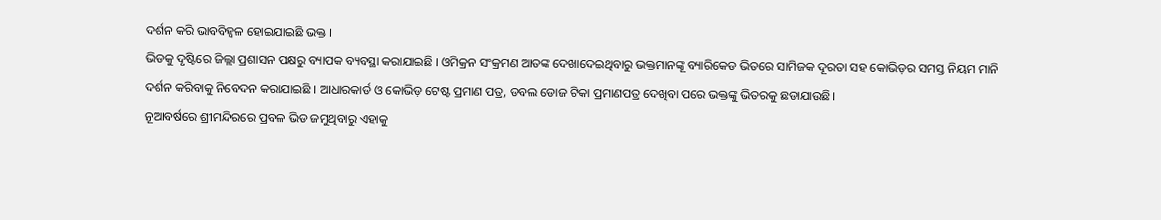ଦର୍ଶନ କରି ଭାବବିହ୍ୱଳ ହୋଇଯାଇଛି ଭକ୍ତ ।
ଭିଡକୁ ଦୃଷ୍ଟିରେ ଜିଲ୍ଲା ପ୍ରଶାସନ ପକ୍ଷରୁ ବ୍ୟାପକ ବ୍ୟବସ୍ଥା କରାଯାଇଛି । ଓମିକ୍ରନ ସଂକ୍ରମଣ ଆତଙ୍କ ଦେଖାଦେଇଥିବାରୁ ଭକ୍ତମାନଙ୍କୂ ବ୍ୟାରିକେଡ ଭିତରେ ସାମିଜକ ଦୂରତା ସହ କୋଭିଡ଼ର ସମସ୍ତ ନିୟମ ମାନି ଦର୍ଶନ କରିବାକୁ ନିବେଦନ କରାଯାଇଛି । ଆଧାରକାର୍ଡ ଓ କୋଭିଡ଼ ଟେଷ୍ଟ ପ୍ରମାଣ ପତ୍ର, ଡବଲ ଡୋଜ ଟିକା ପ୍ରମାଣପତ୍ର ଦେଖିବା ପରେ ଭକ୍ତଙ୍କୁ ଭିତରକୁ ଛଡାଯାଉଛି।
ନୂଆବର୍ଷରେ ଶ୍ରୀମନ୍ଦିରରେ ପ୍ରବଳ ଭିଡ ଜମୁଥିବାରୁ ଏହାକୁ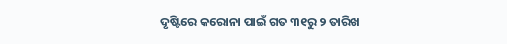ଦୃଷ୍ଟିରେ କରୋନା ପାଇଁ ଗତ ୩୧ରୁ ୨ ତାରିଖ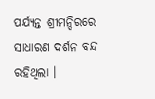ପର୍ଯ୍ୟନ୍ତ ଶ୍ରୀମନ୍ଦିରରେ ସାଧାରଣ ଦର୍ଶନ ବନ୍ଦ ରହିଥିଲା ।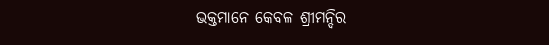ଭକ୍ତମାନେ କେବଳ ଶ୍ରୀମନ୍ଦିର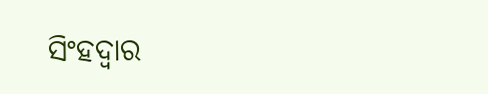ସିଂହଦ୍ୱାର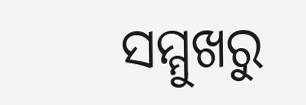ସମ୍ମୁଖରୁ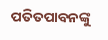ପତିତପାବନଙ୍କୁ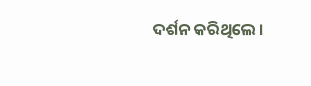ଦର୍ଶନ କରିଥିଲେ ।